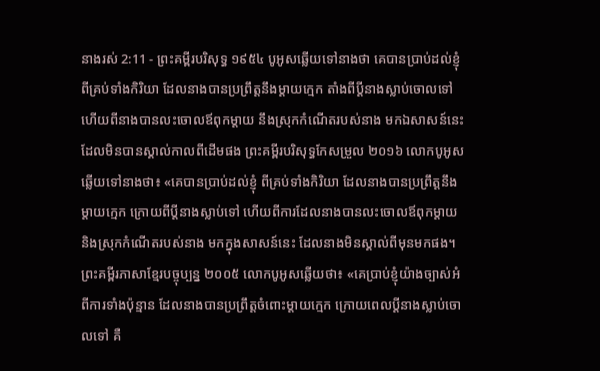នាងរស់ 2:11 - ព្រះគម្ពីរបរិសុទ្ធ ១៩៥៤ បូអូសឆ្លើយទៅនាងថា គេបានប្រាប់ដល់ខ្ញុំ ពីគ្រប់ទាំងកិរិយា ដែលនាងបានប្រព្រឹត្តនឹងម្តាយក្មេក តាំងពីប្ដីនាងស្លាប់ចោលទៅ ហើយពីនាងបានលះចោលឪពុកម្តាយ នឹងស្រុកកំណើតរបស់នាង មកឯសាសន៍នេះ ដែលមិនបានស្គាល់កាលពីដើមផង ព្រះគម្ពីរបរិសុទ្ធកែសម្រួល ២០១៦ លោកបូអូសឆ្លើយទៅនាងថា៖ «គេបានប្រាប់ដល់ខ្ញុំ ពីគ្រប់ទាំងកិរិយា ដែលនាងបានប្រព្រឹត្តនឹងម្តាយក្មេក ក្រោយពីប្តីនាងស្លាប់ទៅ ហើយពីការដែលនាងបានលះចោលឪពុកម្តាយ និងស្រុកកំណើតរបស់នាង មកក្នុងសាសន៍នេះ ដែលនាងមិនស្គាល់ពីមុនមកផង។ ព្រះគម្ពីរភាសាខ្មែរបច្ចុប្បន្ន ២០០៥ លោកបូអូសឆ្លើយថា៖ «គេប្រាប់ខ្ញុំយ៉ាងច្បាស់អំពីការទាំងប៉ុន្មាន ដែលនាងបានប្រព្រឹត្តចំពោះម្ដាយក្មេក ក្រោយពេលប្ដីនាងស្លាប់ចោលទៅ គឺ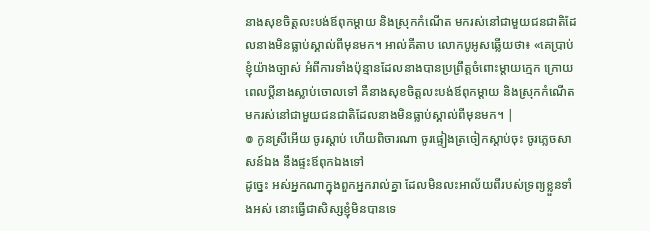នាងសុខចិត្តលះបង់ឪពុកម្ដាយ និងស្រុកកំណើត មករស់នៅជាមួយជនជាតិដែលនាងមិនធ្លាប់ស្គាល់ពីមុនមក។ អាល់គីតាប លោកបូអូសឆ្លើយថា៖ «គេប្រាប់ខ្ញុំយ៉ាងច្បាស់ អំពីការទាំងប៉ុន្មានដែលនាងបានប្រព្រឹត្តចំពោះម្តាយក្មេក ក្រោយពេលប្ដីនាងស្លាប់ចោលទៅ គឺនាងសុខចិត្តលះបង់ឪពុកម្តាយ និងស្រុកកំណើត មករស់នៅជាមួយជនជាតិដែលនាងមិនធ្លាប់ស្គាល់ពីមុនមក។ |
៙ កូនស្រីអើយ ចូរស្តាប់ ហើយពិចារណា ចូរផ្ទៀងត្រចៀកស្តាប់ចុះ ចូរភ្លេចសាសន៍ឯង នឹងផ្ទះឪពុកឯងទៅ
ដូច្នេះ អស់អ្នកណាក្នុងពួកអ្នករាល់គ្នា ដែលមិនលះអាល័យពីរបស់ទ្រព្យខ្លួនទាំងអស់ នោះធ្វើជាសិស្សខ្ញុំមិនបានទេ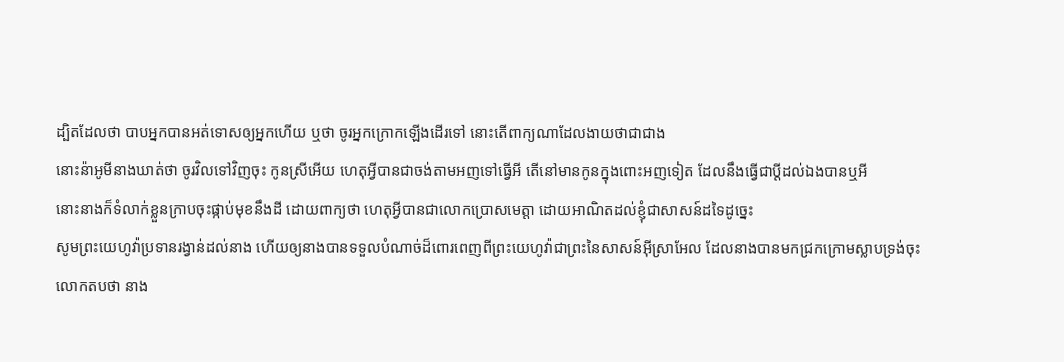ដ្បិតដែលថា បាបអ្នកបានអត់ទោសឲ្យអ្នកហើយ ឬថា ចូរអ្នកក្រោកឡើងដើរទៅ នោះតើពាក្យណាដែលងាយថាជាជាង
នោះន៉ាអូមីនាងឃាត់ថា ចូរវិលទៅវិញចុះ កូនស្រីអើយ ហេតុអ្វីបានជាចង់តាមអញទៅធ្វើអី តើនៅមានកូនក្នុងពោះអញទៀត ដែលនឹងធ្វើជាប្ដីដល់ឯងបានឬអី
នោះនាងក៏ទំលាក់ខ្លួនក្រាបចុះផ្កាប់មុខនឹងដី ដោយពាក្យថា ហេតុអ្វីបានជាលោកប្រោសមេត្តា ដោយអាណិតដល់ខ្ញុំជាសាសន៍ដទៃដូច្នេះ
សូមព្រះយេហូវ៉ាប្រទានរង្វាន់ដល់នាង ហើយឲ្យនាងបានទទួលបំណាច់ដ៏ពោរពេញពីព្រះយេហូវ៉ាជាព្រះនៃសាសន៍អ៊ីស្រាអែល ដែលនាងបានមកជ្រកក្រោមស្លាបទ្រង់ចុះ
លោកតបថា នាង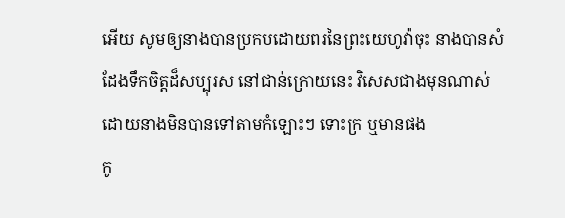អើយ សូមឲ្យនាងបានប្រកបដោយពរនៃព្រះយេហូវ៉ាចុះ នាងបានសំដែងទឹកចិត្តដ៏សប្បុរស នៅជាន់ក្រោយនេះ វិសេសជាងមុនណាស់ ដោយនាងមិនបានទៅតាមកំឡោះៗ ទោះក្រ ឬមានផង
កូ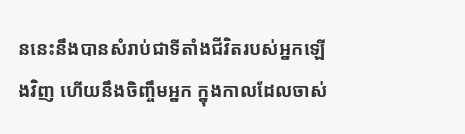ននេះនឹងបានសំរាប់ជាទីតាំងជីវិតរបស់អ្នកឡើងវិញ ហើយនឹងចិញ្ចឹមអ្នក ក្នុងកាលដែលចាស់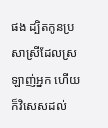ផង ដ្បិតកូនប្រសាស្រីដែលស្រឡាញ់អ្នក ហើយក៏វិសេសដល់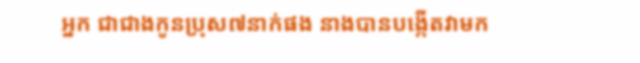អ្នក ជាជាងកូនប្រុស៧នាក់ផង នាងបានបង្កើតវាមក